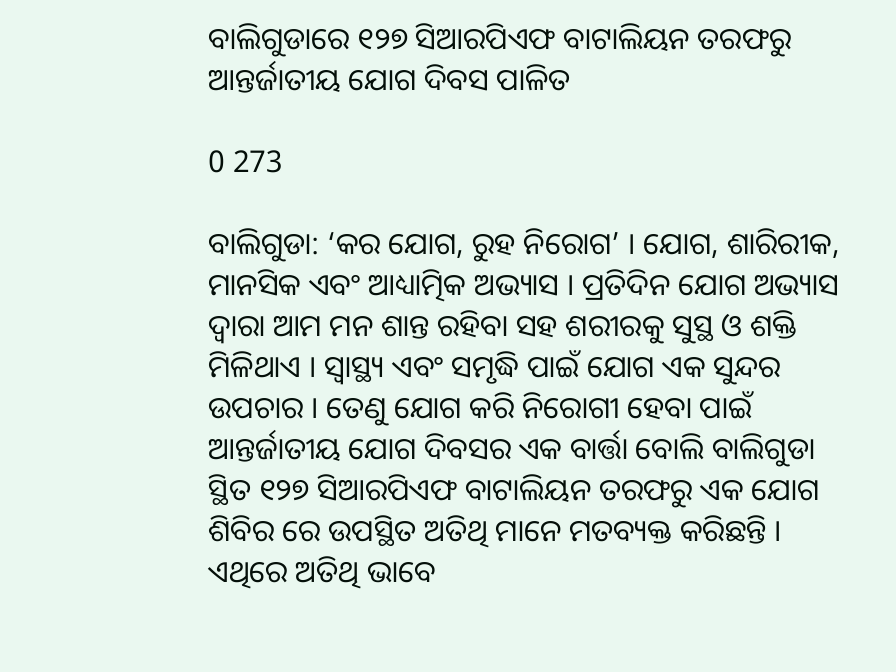ବାଲିଗୁଡାରେ ୧୨୭ ସିଆରପିଏଫ ବାଟାଲିୟନ ତରଫରୁ ଆନ୍ତର୍ଜାତୀୟ ଯୋଗ ଦିବସ ପାଳିତ

0 273

ବାଲିଗୁଡା: ‘କର ଯୋଗ, ରୁହ ନିରୋଗ’ । ଯୋଗ, ଶାରିରୀକ, ମାନସିକ ଏବଂ ଆଧ୍ୟାତ୍ମିକ ଅଭ୍ୟାସ । ପ୍ରତିଦିନ ଯୋଗ ଅଭ୍ୟାସ ଦ୍ୱାରା ଆମ ମନ ଶାନ୍ତ ରହିବା ସହ ଶରୀରକୁ ସୁସ୍ଥ ଓ ଶକ୍ତି ମିଳିଥାଏ । ସ୍ୱାସ୍ଥ୍ୟ ଏବଂ ସମୃଦ୍ଧି ପାଇଁ ଯୋଗ ଏକ ସୁନ୍ଦର ଉପଚାର । ତେଣୁ ଯୋଗ କରି ନିରୋଗୀ ହେବା ପାଇଁ ଆନ୍ତର୍ଜାତୀୟ ଯୋଗ ଦିବସର ଏକ ବାର୍ତ୍ତା ବୋଲି ବାଲିଗୁଡା ସ୍ଥିତ ୧୨୭ ସିଆରପିଏଫ ବାଟାଲିୟନ ତରଫରୁ ଏକ ଯୋଗ ଶିବିର ରେ ଉପସ୍ଥିତ ଅତିଥି ମାନେ ମତବ୍ୟକ୍ତ କରିଛନ୍ତି । ଏଥିରେ ଅତିଥି ଭାବେ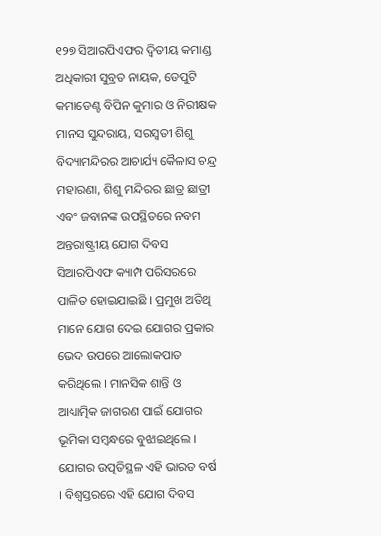୧୨୭ ସିଆରପିଏଫର ଦ୍ୱିତୀୟ କମାଣ୍ଡ ଅଧିକାରୀ ସୁବ୍ରତ ନାୟକ, ଡେପୁଟି କମାଡେଣ୍ଟ ବିପିନ କୁମାର ଓ ନିରୀକ୍ଷକ ମାନସ ସୁନ୍ଦରାୟ, ସରସ୍ୱତୀ ଶିଶୁ ବିଦ୍ୟାମନ୍ଦିରର ଆଚାର୍ଯ୍ୟ କୈଳାସ ଚନ୍ଦ୍ର ମହାରଣା, ଶିଶୁ ମନ୍ଦିରର ଛାତ୍ର ଛାତ୍ରୀ ଏବଂ ଜବାନଙ୍କ ଉପସ୍ଥିତରେ ନବମ ଅନ୍ତରାଷ୍ଟ୍ରୀୟ ଯୋଗ ଦିବସ ସିଆରପିଏଫ କ୍ୟାମ୍ପ ପରିସରରେ ପାଳିତ ହୋଇଯାଇଛି । ପ୍ରମୁଖ ଅତିଥି ମାନେ ଯୋଗ ଦେଇ ଯୋଗର ପ୍ରକାର ଭେଦ ଉପରେ ଆଲୋକପାତ କରିଥିଲେ । ମାନସିକ ଶାନ୍ତି ଓ ଆଧ୍ୟାତ୍ମିକ ଜାଗରଣ ପାଇଁ ଯୋଗର ଭୂମିକା ସମ୍ବନ୍ଧରେ ବୁଝାଇଥିଲେ । ଯୋଗର ଉତ୍ପତିସ୍ଥଳ ଏହି ଭାରତ ବର୍ଷ । ବିଶ୍ୱସ୍ତରରେ ଏହି ଯୋଗ ଦିବସ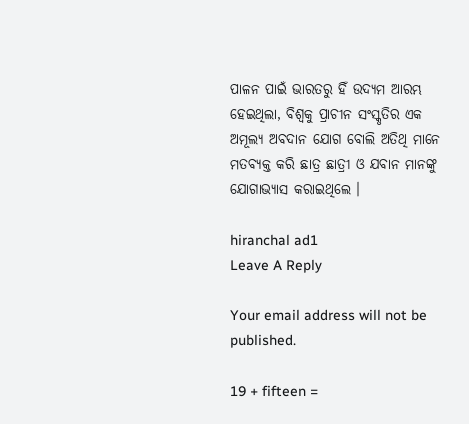ପାଳନ ପାଇଁ ଭାରତରୁ ହିଁ ଉଦ୍ୟମ ଆରମ୍ଭ ହେଇଥିଲା, ବିଶ୍ୱକୁ ପ୍ରାଚୀନ ସଂସ୍କୃତିର ଏକ ଅମୂଲ୍ୟ ଅବଦାନ ଯୋଗ ବୋଲି ଅତିଥି ମାନେ ମତବ୍ୟକ୍ତ କରି ଛାତ୍ର ଛାତ୍ରୀ ଓ ଯବାନ ମାନଙ୍କୁ ଯୋଗାଭ୍ୟାସ କରାଇଥିଲେ ।

hiranchal ad1
Leave A Reply

Your email address will not be published.

19 + fifteen =